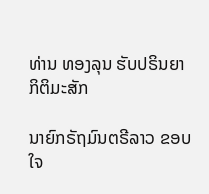ທ່ານ ທອງລຸນ ຮັບປຣິນຍາ ກິຕິມະສັກ

ນາຍົກຣັຖມົນຕຣີລາວ ຂອບໃຈ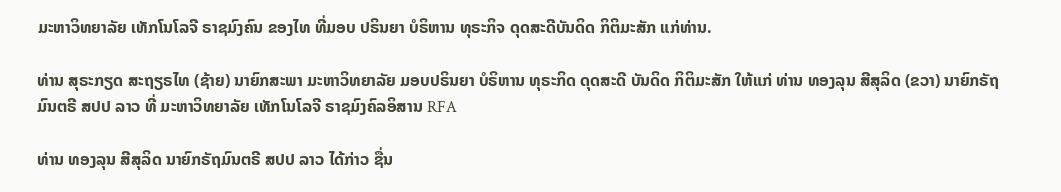ມະຫາວິທຍາລັຍ ເທັກໂນໂລຈີ ຣາຊມົງຄົນ ຂອງໄທ ທີ່ມອບ ປຣິນຍາ ບໍຣິຫານ ທຸຣະກິຈ ດຸດສະດີບັນດິດ ກິຕິມະສັກ ແກ່ທ່ານ.

ທ່ານ ສຸຣະກຽດ ສະຖຽຣໄທ (ຊ້າຍ) ນາຍົກສະພາ ມະຫາວິທຍາລັຍ ມອບປຣິນຍາ ບໍຣິຫານ ທຸຣະກິດ ດຸດສະດີ ບັນດິດ ກິຕິມະສັກ ໃຫ້ແກ່ ທ່ານ ທອງລຸນ ສີສຸລິດ (ຂວາ) ນາຍົກຣັຖມົນຕຣີ ສປປ ລາວ ທີ່ ມະຫາວິທຍາລັຍ ເທັກໂນໂລຈີ ຣາຊມົງຄົລອິສານ RFA

ທ່ານ ທອງລຸນ ສີສຸລິດ ນາຍົກຣັຖມົນຕຣີ ສປປ ລາວ ໄດ້ກ່າວ ຊື່ນ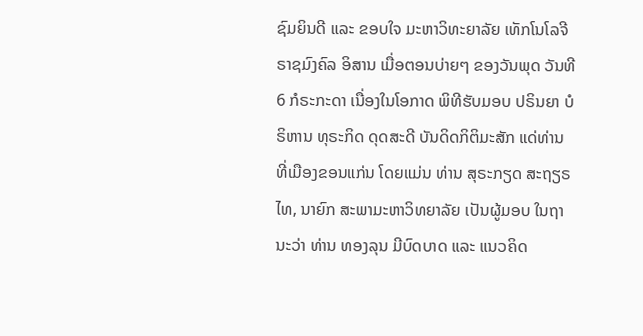ຊົມຍິນດີ ແລະ ຂອບໃຈ ມະຫາວິທະຍາລັຍ ເທັກໂນໂລຈີ ຣາຊມົງຄົລ ອິສານ ເມື່ອຕອນບ່າຍໆ ຂອງວັນພຸດ ວັນທີ 6 ກໍຣະກະດາ ເນື່ອງໃນໂອກາດ ພິທີຮັບມອບ ປຣິນຍາ ບໍຣິຫານ ທຸຣະກິດ ດຸດສະດີ ບັນດິດກິຕິມະສັກ ແດ່ທ່ານ ທີ່ເມືອງຂອນແກ່ນ ໂດຍແມ່ນ ທ່ານ ສຸຣະກຽດ ສະຖຽຣໄທ, ນາຍົກ ສະພາມະຫາວິທຍາລັຍ ເປັນຜູ້ມອບ ໃນຖານະວ່າ ທ່ານ ທອງລຸນ ມີບົດບາດ ແລະ ແນວຄິດ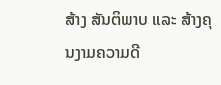ສ້າງ ສັນຕິພາບ ແລະ ສ້າງຄຸນງາມຄວາມດີ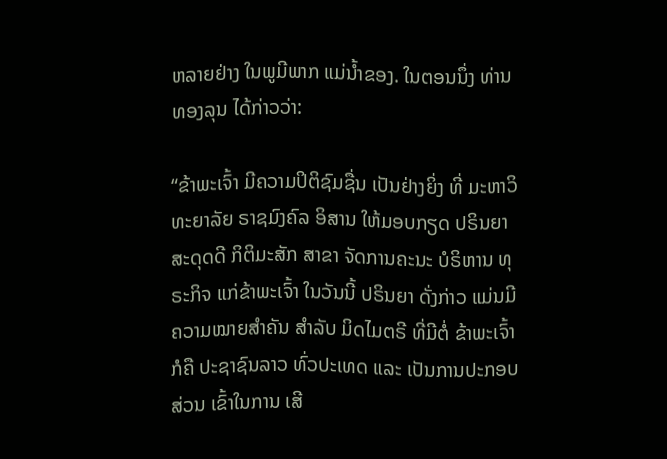ຫລາຍຢ່າງ ໃນພູມີພາກ ແມ່ນໍ້າຂອງ. ໃນຕອນນຶ່ງ ທ່ານ ທອງລຸນ ໄດ້ກ່າວວ່າ:

“ຂ້າພະເຈົ້າ ມີຄວາມປິຕິຊົມຊື່ນ ເປັນຢ່າງຍິ່ງ ທີ່ ມະຫາວິທະຍາລັຍ ຣາຊມົງຄົລ ອິສານ ໃຫ້ມອບກຽດ ປຣິນຍາ ສະດຸດດີ ກິຕິມະສັກ ສາຂາ ຈັດການຄະນະ ບໍຣິຫານ ທຸຣະກິຈ ແກ່ຂ້າພະເຈົ້າ ໃນວັນນີ້ ປຣິນຍາ ດັ່ງກ່າວ ແມ່ນມີ ຄວາມໝາຍສໍາຄັນ ສໍາລັບ ມິດໄມຕຣີ ທີ່ມີຕໍ່ ຂ້າພະເຈົ້າ ກໍຄື ປະຊາຊົນລາວ ທົ່ວປະເທດ ແລະ ເປັນການປະກອບສ່ວນ ເຂົ້າໃນການ ເສີ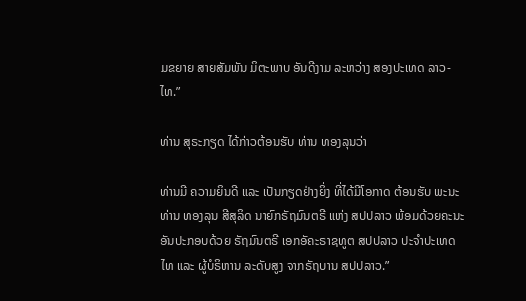ມຂຍາຍ ສາຍສັມພັນ ມິຕະພາບ ອັນດີງາມ ລະຫວ່າງ ສອງປະເທດ ລາວ-ໄທ.”

ທ່ານ ສຸຣະກຽດ ໄດ້ກ່າວຕ້ອນຮັບ ທ່ານ ທອງລຸນວ່າ

ທ່ານມີ ຄວາມຍິນດີ ແລະ ເປັນກຽດຢ່າງຍິ່ງ ທີ່ໄດ້ມີໂອກາດ ຕ້ອນຮັບ ພະນະທ່ານ ທອງລຸນ ສີສຸລິດ ນາຍົກຣັຖມົນຕຣີ ແຫ່ງ ສປປລາວ ພ້ອມດ້ວຍຄະນະ ອັນປະກອບດ້ວຍ ຣັຖມົນຕຣີ ເອກອັຄະຣາຊທູຕ ສປປລາວ ປະຈໍາປະເທດໄທ ແລະ ຜູ້ບໍຣິຫານ ລະດັບສູງ ຈາກຣັຖບານ ສປປລາວ.”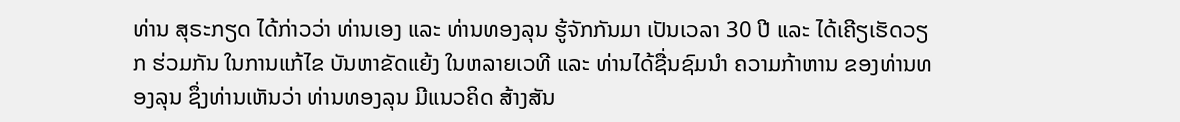ທ່ານ ສຸຣະກຽດ ໄດ້ກ່າວວ່າ ທ່ານເອງ ແລະ ທ່ານທອງລຸນ ຮູ້ຈັກກັນມາ ເປັນເວລາ 30 ປີ ແລະ ໄດ້ເຄີຽເຮັດວຽກ ຮ່ວມກັນ ໃນການແກ້ໄຂ ບັນຫາຂັດແຍ້ງ ໃນຫລາຍເວທີ ແລະ ທ່ານໄດ້ຊື່ນຊົມນໍາ ຄວາມກ້າຫານ ຂອງທ່ານທອງລຸນ ຊຶ່ງທ່ານເຫັນວ່າ ທ່ານທອງລຸນ ມີແນວຄິດ ສ້າງສັນ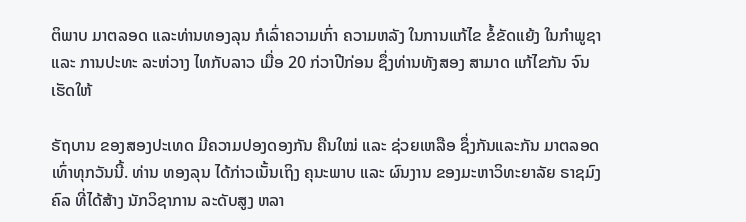ຕິພາບ ມາຕລອດ ແລະທ່ານທອງລຸນ ກໍເລົ່າຄວາມເກົ່າ ຄວາມຫລັງ ໃນການແກ້ໄຂ ຂໍ້ຂັດແຍ້ງ ໃນກໍາພູຊາ ແລະ ການປະທະ ລະຫ່ວາງ ໄທກັບລາວ ເມື່ອ 20 ກ່ວາປີກ່ອນ ຊຶ່ງທ່ານທັງສອງ ສາມາດ ແກ້ໄຂກັນ ຈົນເຮັດໃຫ້

ຣັຖບານ ຂອງສອງປະເທດ ມີຄວາມປອງດອງກັນ ຄືນໃໝ່ ແລະ ຊ່ວຍເຫລືອ ຊຶ່ງກັນແລະກັນ ມາຕລອດ ເທົ່າທຸກວັນນີ້. ທ່ານ ທອງລຸນ ໄດ້ກ່າວເນັ້ນເຖິງ ຄຸນະພາບ ແລະ ຜົນງານ ຂອງມະຫາວິທະຍາລັຍ ຣາຊມົງຄົລ ທີ່ໄດ້ສ້າງ ນັກວິຊາການ ລະດັບສູງ ຫລາ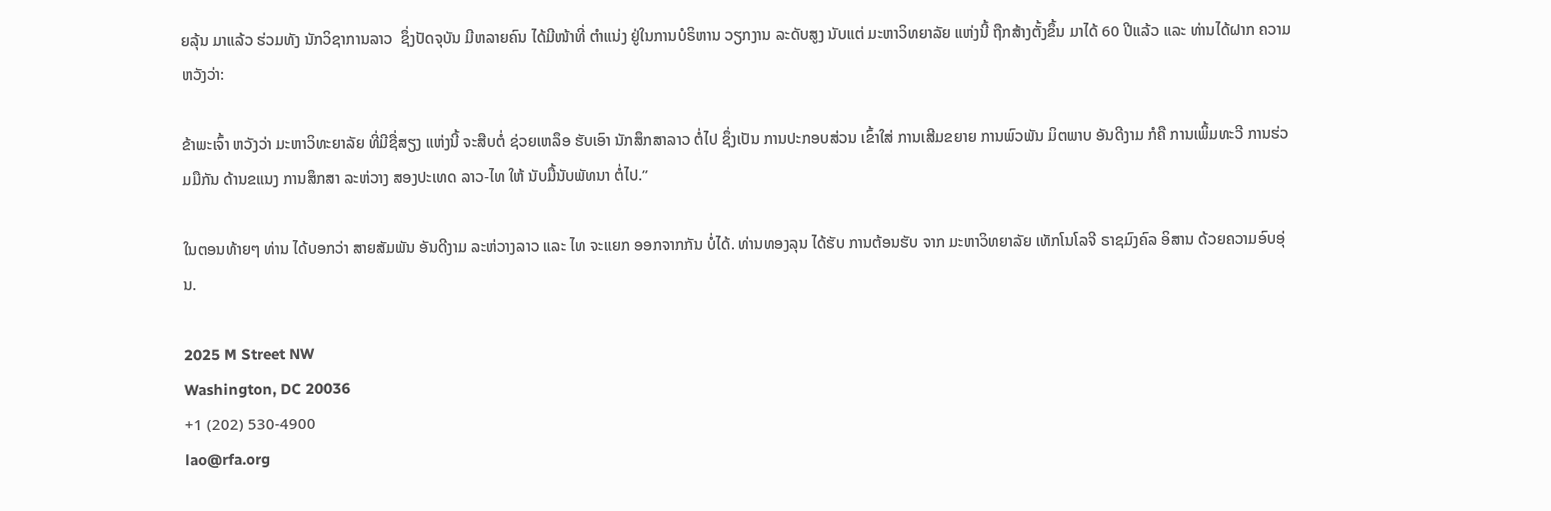ຍລຸ້ນ ມາແລ້ວ ຮ່ວມທັງ ນັກວິຊາການລາວ  ຊຶ່ງປັດຈຸບັນ ມີຫລາຍຄົນ ໄດ້ມີໜ້າທີ່ ຕໍາແນ່ງ ຢູ່ໃນການບໍຣິຫານ ວຽກງານ ລະດັບສູງ ນັບແຕ່ ມະຫາວິທຍາລັຍ ແຫ່ງນີ້ ຖືກສ້າງຕັ້ງຂຶ້ນ ມາໄດ້ 60 ປີແລ້ວ ແລະ ທ່ານໄດ້ຝາກ ຄວາມຫວັງວ່າ:

ຂ້າພະເຈົ້າ ຫວັງວ່າ ມະຫາວິທະຍາລັຍ ທີ່ມີຊື່ສຽງ ແຫ່ງນີ້ ຈະສືບຕໍ່ ຊ່ວຍເຫລຶອ ຮັບເອົາ ນັກສຶກສາລາວ ຕໍ່ໄປ ຊຶ່ງເປັນ ການປະກອບສ່ວນ ເຂົ້າໃສ່ ການເສີມຂຍາຍ ການພົວພັນ ມິຕພາບ ອັນດີງາມ ກໍຄື ການເພິ້ມທະວີ ການຮ່ວມມືກັນ ດ້ານຂແນງ ການສຶກສາ ລະຫ່ວາງ ສອງປະເທດ ລາວ-ໄທ ໃຫ້ ນັບມື້ນັບພັທນາ ຕໍ່ໄປ.”

ໃນຕອນທ້າຍໆ ທ່ານ ໄດ້ບອກວ່າ ສາຍສັມພັນ ອັນດີງາມ ລະຫ່ວາງລາວ ແລະ ໄທ ຈະແຍກ ອອກຈາກກັນ ບໍ່ໄດ້. ທ່ານທອງລຸນ ໄດ້ຮັບ ການຕ້ອນຮັບ ຈາກ ມະຫາວິທຍາລັຍ ເທັກໂນໂລຈີ ຣາຊມົງຄົລ ອິສານ ດ້ວຍຄວາມອົບອຸ່ນ.

2025 M Street NW
Washington, DC 20036
+1 (202) 530-4900
lao@rfa.org